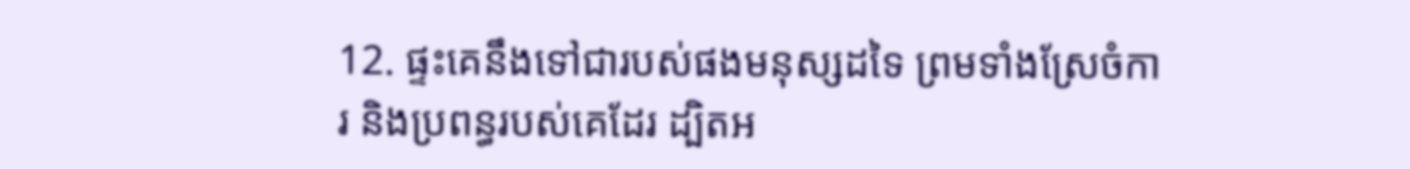12. ផ្ទះគេនឹងទៅជារបស់ផងមនុស្សដទៃ ព្រមទាំងស្រែចំការ និងប្រពន្ធរបស់គេដែរ ដ្បិតអ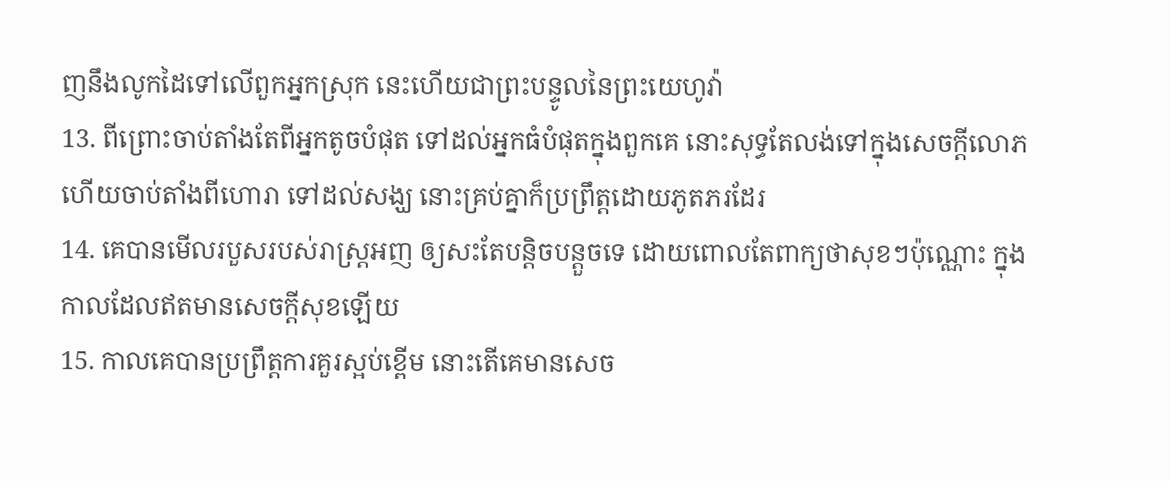ញនឹងលូកដៃទៅលើពួកអ្នកស្រុក នេះហើយជាព្រះបន្ទូលនៃព្រះយេហូវ៉ា
13. ពីព្រោះចាប់តាំងតែពីអ្នកតូចបំផុត ទៅដល់អ្នកធំបំផុតក្នុងពួកគេ នោះសុទ្ធតែលង់ទៅក្នុងសេចក្តីលោភ ហើយចាប់តាំងពីហោរា ទៅដល់សង្ឃ នោះគ្រប់គ្នាក៏ប្រព្រឹត្តដោយភូតភរដែរ
14. គេបានមើលរបួសរបស់រាស្ត្រអញ ឲ្យសះតែបន្តិចបន្តួចទេ ដោយពោលតែពាក្យថាសុខៗប៉ុណ្ណោះ ក្នុងកាលដែលឥតមានសេចក្តីសុខឡើយ
15. កាលគេបានប្រព្រឹត្តការគួរស្អប់ខ្ពើម នោះតើគេមានសេច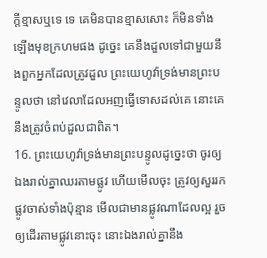ក្តីខ្មាសឬទេ ទេ គេមិនបានខ្មាសសោះ ក៏មិនទាំងឡើងមុខក្រហមផង ដូច្នេះ គេនឹងដួលទៅជាមួយនឹងពួកអ្នកដែលត្រូវដួល ព្រះយេហូវ៉ាទ្រង់មានព្រះបន្ទូលថា នៅវេលាដែលអញធ្វើទោសដល់គេ នោះគេនឹងត្រូវចំពប់ដួលជាពិត។
16. ព្រះយេហូវ៉ាទ្រង់មានព្រះបន្ទូលដូច្នេះថា ចូរឲ្យឯងរាល់គ្នាឈរតាមផ្លូវ ហើយមើលចុះ ត្រូវឲ្យសួររកផ្លូវចាស់ទាំងប៉ុន្មាន មើលជាមានផ្លូវណាដែលល្អ រួចឲ្យដើរតាមផ្លូវនោះចុះ នោះឯងរាល់គ្នានឹង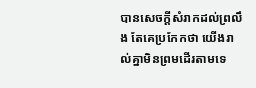បានសេចក្តីសំរាកដល់ព្រលឹង តែគេប្រកែកថា យើងរាល់គ្នាមិនព្រមដើរតាមទេ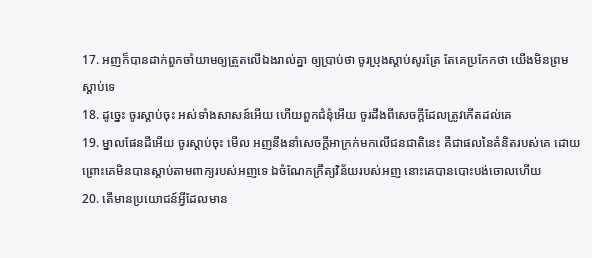17. អញក៏បានដាក់ពួកចាំយាមឲ្យត្រួតលើឯងរាល់គ្នា ឲ្យប្រាប់ថា ចូរប្រុងស្តាប់សូរត្រែ តែគេប្រកែកថា យើងមិនព្រមស្តាប់ទេ
18. ដូច្នេះ ចូរស្តាប់ចុះ អស់ទាំងសាសន៍អើយ ហើយពួកជំនុំអើយ ចូរដឹងពីសេចក្តីដែលត្រូវកើតដល់គេ
19. ម្នាលផែនដីអើយ ចូរស្តាប់ចុះ មើល អញនឹងនាំសេចក្តីអាក្រក់មកលើជនជាតិនេះ គឺជាផលនៃគំនិតរបស់គេ ដោយព្រោះគេមិនបានស្តាប់តាមពាក្យរបស់អញទេ ឯចំណែកក្រឹត្យវិន័យរបស់អញ នោះគេបានបោះបង់ចោលហើយ
20. តើមានប្រយោជន៍អ្វីដែលមាន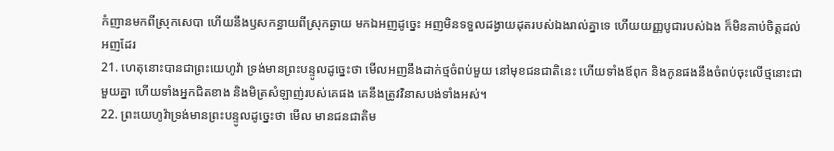កំញានមកពីស្រុកសេបា ហើយនឹងឫសកន្ធាយពីស្រុកឆ្ងាយ មកឯអញដូច្នេះ អញមិនទទួលដង្វាយដុតរបស់ឯងរាល់គ្នាទេ ហើយយញ្ញបូជារបស់ឯង ក៏មិនគាប់ចិត្តដល់អញដែរ
21. ហេតុនោះបានជាព្រះយេហូវ៉ា ទ្រង់មានព្រះបន្ទូលដូច្នេះថា មើលអញនឹងដាក់ថ្មចំពប់មួយ នៅមុខជនជាតិនេះ ហើយទាំងឪពុក និងកូនផងនឹងចំពប់ចុះលើថ្មនោះជាមួយគ្នា ហើយទាំងអ្នកជិតខាង និងមិត្រសំឡាញ់របស់គេផង គេនឹងត្រូវវិនាសបង់ទាំងអស់។
22. ព្រះយេហូវ៉ាទ្រង់មានព្រះបន្ទូលដូច្នេះថា មើល មានជនជាតិម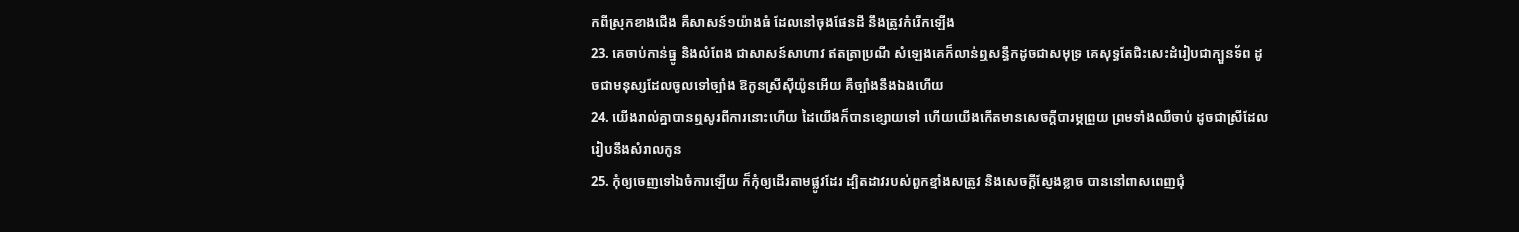កពីស្រុកខាងជើង គឺសាសន៍១យ៉ាងធំ ដែលនៅចុងផែនដី នឹងត្រូវកំរើកឡើង
23. គេចាប់កាន់ធ្នូ និងលំពែង ជាសាសន៍សាហាវ ឥតត្រាប្រណី សំឡេងគេក៏លាន់ឮសន្ធឹកដូចជាសមុទ្រ គេសុទ្ធតែជិះសេះដំរៀបជាក្បួនទ័ព ដូចជាមនុស្សដែលចូលទៅច្បាំង ឱកូនស្រីស៊ីយ៉ូនអើយ គឺច្បាំងនឹងឯងហើយ
24. យើងរាល់គ្នាបានឮសូរពីការនោះហើយ ដៃយើងក៏បានខ្សោយទៅ ហើយយើងកើតមានសេចក្តីបារម្ភព្រួយ ព្រមទាំងឈឺចាប់ ដូចជាស្រីដែលរៀបនឹងសំរាលកូន
25. កុំឲ្យចេញទៅឯចំការឡើយ ក៏កុំឲ្យដើរតាមផ្លូវដែរ ដ្បិតដាវរបស់ពួកខ្មាំងសត្រូវ និងសេចក្តីស្ញែងខ្លាច បាននៅពាសពេញជុំ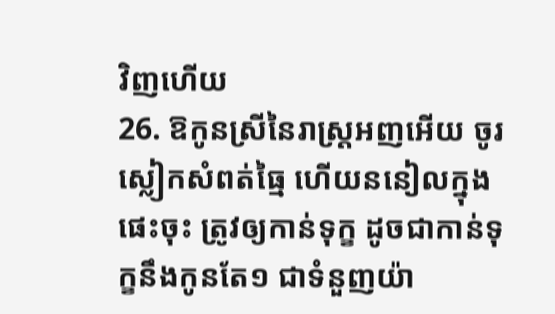វិញហើយ
26. ឱកូនស្រីនៃរាស្ត្រអញអើយ ចូរស្លៀកសំពត់ធ្មៃ ហើយននៀលក្នុងផេះចុះ ត្រូវឲ្យកាន់ទុក្ខ ដូចជាកាន់ទុក្ខនឹងកូនតែ១ ជាទំនួញយ៉ា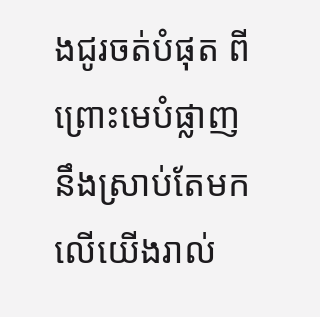ងជូរចត់បំផុត ពីព្រោះមេបំផ្លាញនឹងស្រាប់តែមកលើយើងរាល់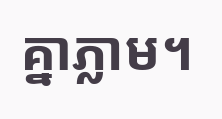គ្នាភ្លាម។